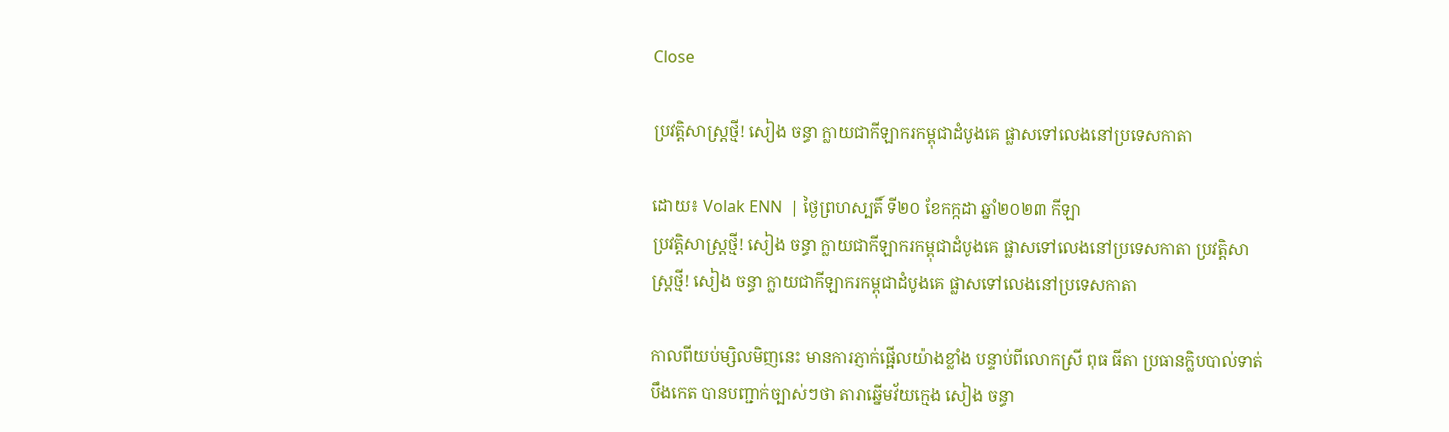Close

ប្រវត្តិសាស្រ្តថ្មី! សៀង ចន្ធា ក្លាយជាកីឡាករកម្ពុជាដំបូងគេ ផ្លាសទៅលេងនៅប្រទេសកាតា

ដោយ៖ Volak ENN  | ថ្ងៃព្រហស្បតិ៍ ទី២០ ខែកក្កដា ឆ្នាំ២០២៣ កីឡា
ប្រវត្តិសាស្រ្តថ្មី! សៀង ចន្ធា ក្លាយជាកីឡាករកម្ពុជាដំបូងគេ ផ្លាសទៅលេងនៅប្រទេសកាតា ប្រវត្តិសាស្រ្តថ្មី! សៀង ចន្ធា ក្លាយជាកីឡាករកម្ពុជាដំបូងគេ ផ្លាសទៅលេងនៅប្រទេសកាតា

កាលពីយប់ម្សិលមិញនេះ មានការភ្ញាក់ផ្អើលយ៉ាងខ្លាំង បន្ទាប់ពីលោកស្រី ពុធ ធីតា ប្រធានក្លិបបាល់ទាត់បឹងកេត បានបញ្ជាក់ច្បាស់ៗថា តារាឆ្នើមវ័យក្មេង សៀង ចន្ធា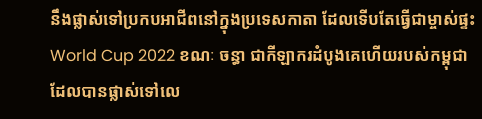នឹងផ្លាស់ទៅប្រកបអាជីពនៅក្នុងប្រទេសកាតា ដែលទើបតែធ្វើជាម្ចាស់ផ្ទះ World Cup 2022 ខណៈ ចន្ធា ជាកីឡាករដំបូងគេហើយរបស់កម្ពុជា ដែលបានផ្លាស់ទៅលេ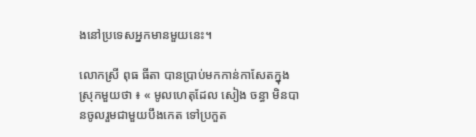ងនៅប្រទេសអ្នកមានមួយនេះ។

លោកស្រី ពុធ ធីតា បានប្រាប់មកកាន់កាសែតក្នុងស្រុកមួយថា ៖ « មូលហេតុដែល សៀង ចន្ធា មិនបានចូលរួមជាមួយបឹងកេត ទៅប្រកួត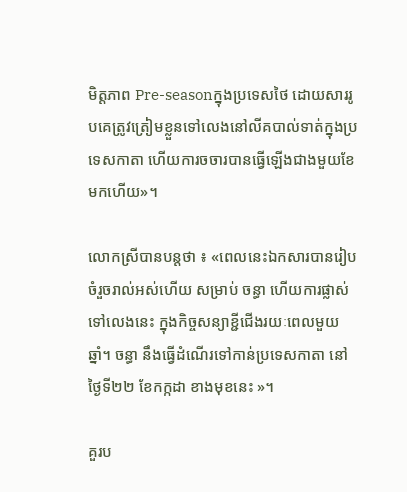មិត្តភាព Pre-seasonក្នុងប្រទេសថៃ ដោយសាររូបគេត្រូវត្រៀមខ្លួនទៅលេងនៅលីគបាល់ទាត់ក្នុងប្រទេសកាតា ហើយការចចារបានធ្វើឡើងជាងមួយខែមកហើយ»។

លោកស្រីបានបន្តថា ៖ «ពេលនេះឯកសារបានរៀបចំរួចរាល់អស់ហើយ សម្រាប់ ចន្ធា ហើយការផ្លាស់ទៅលេងនេះ ក្នុងកិច្ចសន្យាខ្ជីជើងរយៈពេលមួយឆ្នាំ។ ចន្ធា នឹងធ្វើដំណើរទៅកាន់ប្រទេសកាតា នៅថ្ងៃទី២២ ខែកក្កដា ខាងមុខនេះ »។

គួរប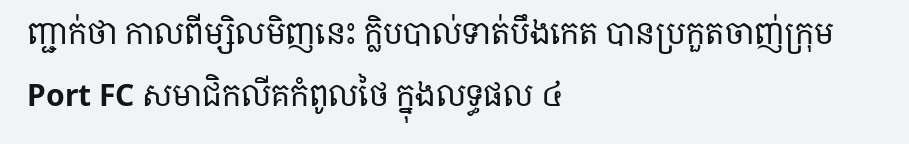ញ្ជាក់ថា កាលពីម្សិលមិញនេះ ក្លិបបាល់ទាត់បឹងកេត បានប្រកួតចាញ់ក្រុម Port FC សមាជិកលីគកំពូលថៃ ក្នុងលទ្ធផល ៤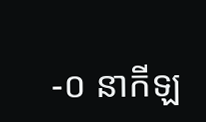-០ នាកីឡ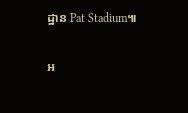ដ្ឋាន Pat Stadium៕

អ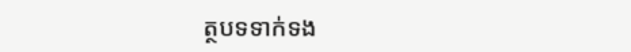ត្ថបទទាក់ទង